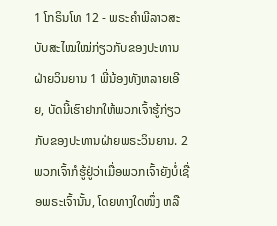1 ໂກຣິນໂທ 12 - ພຣະຄຳພີລາວສະບັບສະໄໝໃໝ່ກ່ຽວກັບຂອງປະທານຝ່າຍວິນຍານ 1 ພີ່ນ້ອງທັງຫລາຍເອີຍ, ບັດນີ້ເຮົາຢາກໃຫ້ພວກເຈົ້າຮູ້ກ່ຽວກັບຂອງປະທານຝ່າຍພຣະວິນຍານ. 2 ພວກເຈົ້າກໍຮູ້ຢູ່ວ່າເມື່ອພວກເຈົ້າຍັງບໍ່ເຊື່ອພຣະເຈົ້ານັ້ນ, ໂດຍທາງໃດໜຶ່ງ ຫລື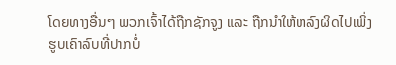ໂດຍທາງອື່ນໆ ພວກເຈົ້າໄດ້ຖືກຊັກຈູງ ແລະ ຖືກນຳໃຫ້ຫລົງຜິດໄປເພິ່ງຮູບເຄົາລົບທີ່ປາກບໍ່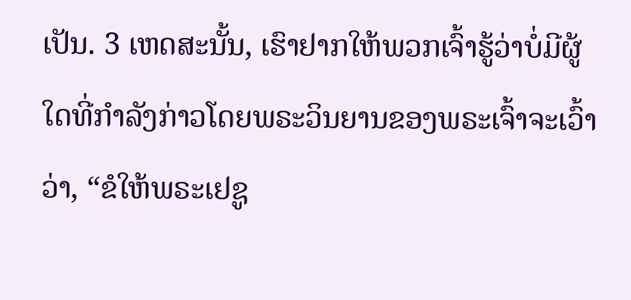ເປັນ. 3 ເຫດສະນັ້ນ, ເຮົາຢາກໃຫ້ພວກເຈົ້າຮູ້ວ່າບໍ່ມີຜູ້ໃດທີ່ກຳລັງກ່າວໂດຍພຣະວິນຍານຂອງພຣະເຈົ້າຈະເວົ້າວ່າ, “ຂໍໃຫ້ພຣະເຢຊູ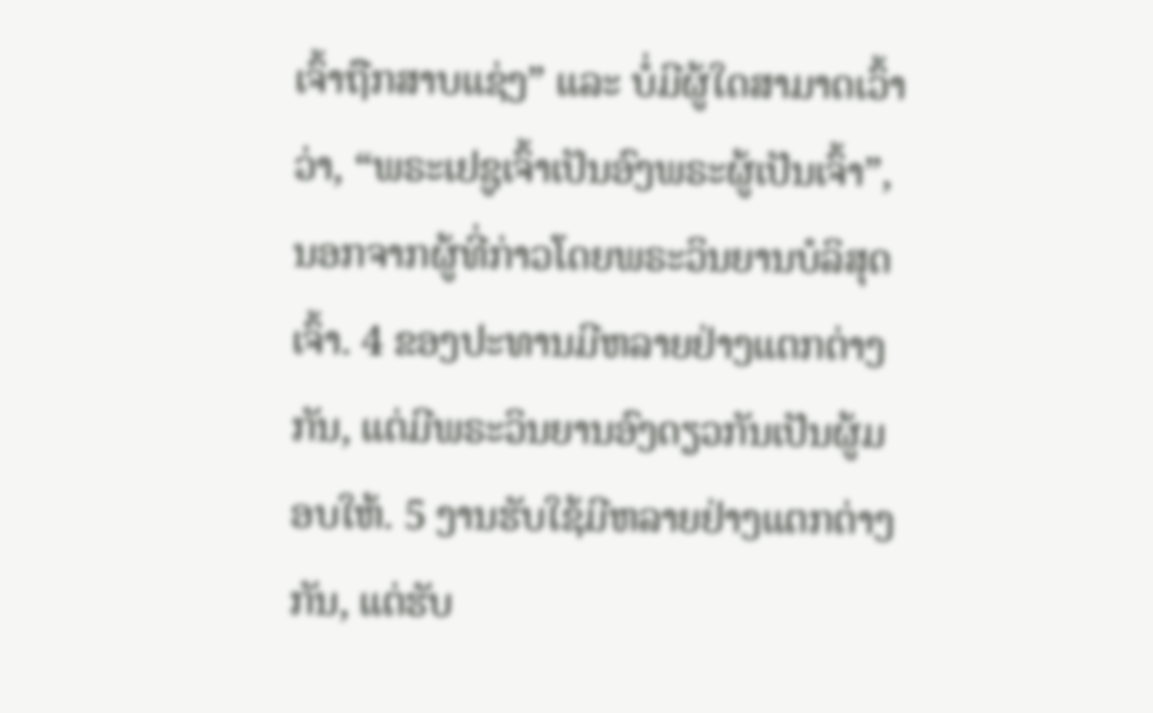ເຈົ້າຖືກສາບແຊ່ງ” ແລະ ບໍ່ມີຜູ້ໃດສາມາດເວົ້າວ່າ, “ພຣະເຢຊູເຈົ້າເປັນອົງພຣະຜູ້ເປັນເຈົ້າ”, ນອກຈາກຜູ້ທີ່ກ່າວໂດຍພຣະວິນຍານບໍລິສຸດເຈົ້າ. 4 ຂອງປະທານມີຫລາຍຢ່າງແຕກຕ່າງກັນ, ແຕ່ມີພຣະວິນຍານອົງດຽວກັນເປັນຜູ້ມອບໃຫ້. 5 ງານຮັບໃຊ້ມີຫລາຍຢ່າງແຕກຕ່າງກັນ, ແຕ່ຮັບ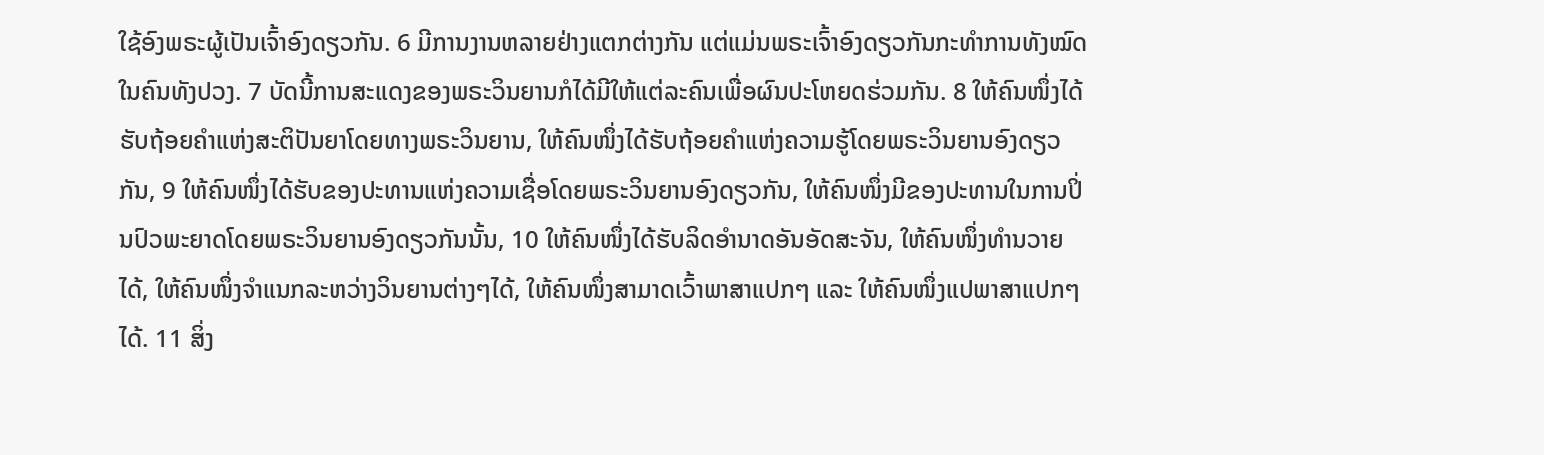ໃຊ້ອົງພຣະຜູ້ເປັນເຈົ້າອົງດຽວກັນ. 6 ມີການງານຫລາຍຢ່າງແຕກຕ່າງກັນ ແຕ່ແມ່ນພຣະເຈົ້າອົງດຽວກັນກະທຳການທັງໝົດໃນຄົນທັງປວງ. 7 ບັດນີ້ການສະແດງຂອງພຣະວິນຍານກໍໄດ້ມີໃຫ້ແຕ່ລະຄົນເພື່ອຜົນປະໂຫຍດຮ່ວມກັນ. 8 ໃຫ້ຄົນໜຶ່ງໄດ້ຮັບຖ້ອຍຄຳແຫ່ງສະຕິປັນຍາໂດຍທາງພຣະວິນຍານ, ໃຫ້ຄົນໜຶ່ງໄດ້ຮັບຖ້ອຍຄຳແຫ່ງຄວາມຮູ້ໂດຍພຣະວິນຍານອົງດຽວກັນ, 9 ໃຫ້ຄົນໜຶ່ງໄດ້ຮັບຂອງປະທານແຫ່ງຄວາມເຊື່ອໂດຍພຣະວິນຍານອົງດຽວກັນ, ໃຫ້ຄົນໜຶ່ງມີຂອງປະທານໃນການປິ່ນປົວພະຍາດໂດຍພຣະວິນຍານອົງດຽວກັນນັ້ນ, 10 ໃຫ້ຄົນໜຶ່ງໄດ້ຮັບລິດອຳນາດອັນອັດສະຈັນ, ໃຫ້ຄົນໜຶ່ງທຳນວາຍໄດ້, ໃຫ້ຄົນໜຶ່ງຈຳແນກລະຫວ່າງວິນຍານຕ່າງໆໄດ້, ໃຫ້ຄົນໜຶ່ງສາມາດເວົ້າພາສາແປກໆ ແລະ ໃຫ້ຄົນໜຶ່ງແປພາສາແປກໆໄດ້. 11 ສິ່ງ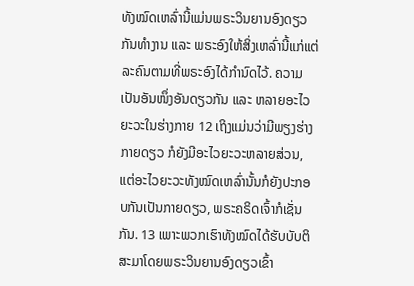ທັງໝົດເຫລົ່ານີ້ແມ່ນພຣະວິນຍານອົງດຽວກັນທຳງານ ແລະ ພຣະອົງໃຫ້ສິ່ງເຫລົ່ານີ້ແກ່ແຕ່ລະຄົນຕາມທີ່ພຣະອົງໄດ້ກຳນົດໄວ້. ຄວາມເປັນອັນໜຶ່ງອັນດຽວກັນ ແລະ ຫລາຍອະໄວຍະວະໃນຮ່າງກາຍ 12 ເຖິງແມ່ນວ່າມີພຽງຮ່າງກາຍດຽວ ກໍຍັງມີອະໄວຍະວະຫລາຍສ່ວນ, ແຕ່ອະໄວຍະວະທັງໝົດເຫລົ່ານັ້ນກໍຍັງປະກອບກັນເປັນກາຍດຽວ, ພຣະຄຣິດເຈົ້າກໍເຊັ່ນກັນ. 13 ເພາະພວກເຮົາທັງໝົດໄດ້ຮັບບັບຕິສະມາໂດຍພຣະວິນຍານອົງດຽວເຂົ້າ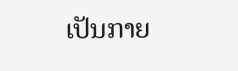ເປັນກາຍ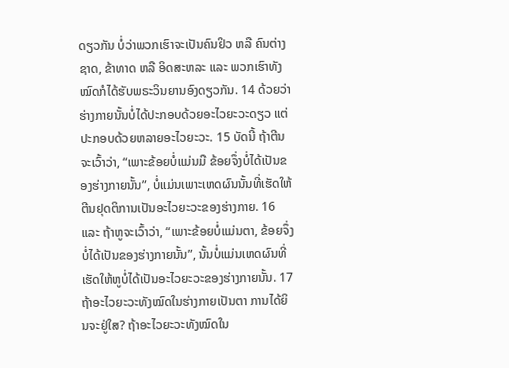ດຽວກັນ ບໍ່ວ່າພວກເຮົາຈະເປັນຄົນຢິວ ຫລື ຄົນຕ່າງຊາດ, ຂ້າທາດ ຫລື ອິດສະຫລະ ແລະ ພວກເຮົາທັງໝົດກໍໄດ້ຮັບພຣະວິນຍານອົງດຽວກັນ. 14 ດ້ວຍວ່າ ຮ່າງກາຍນັ້ນບໍ່ໄດ້ປະກອບດ້ວຍອະໄວຍະວະດຽວ ແຕ່ປະກອບດ້ວຍຫລາຍອະໄວຍະວະ. 15 ບັດນີ້ ຖ້າຕີນຈະເວົ້າວ່າ, “ເພາະຂ້ອຍບໍ່ແມ່ນມື ຂ້ອຍຈຶ່ງບໍ່ໄດ້ເປັນຂອງຮ່າງກາຍນັ້ນ”, ບໍ່ແມ່ນເພາະເຫດຜົນນັ້ນທີ່ເຮັດໃຫ້ຕີນຢຸດຕິການເປັນອະໄວຍະວະຂອງຮ່າງກາຍ. 16 ແລະ ຖ້າຫູຈະເວົ້າວ່າ, “ເພາະຂ້ອຍບໍ່ແມ່ນຕາ, ຂ້ອຍຈຶ່ງບໍ່ໄດ້ເປັນຂອງຮ່າງກາຍນັ້ນ”, ນັ້ນບໍ່ແມ່ນເຫດຜົນທີ່ເຮັດໃຫ້ຫູບໍ່ໄດ້ເປັນອະໄວຍະວະຂອງຮ່າງກາຍນັ້ນ. 17 ຖ້າອະໄວຍະວະທັງໝົດໃນຮ່າງກາຍເປັນຕາ ການໄດ້ຍິນຈະຢູ່ໃສ? ຖ້າອະໄວຍະວະທັງໝົດໃນ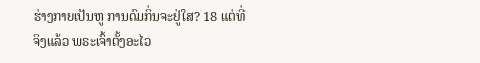ຮ່າງກາຍເປັນຫູ ການດົມກິ່ນຈະຢູ່ໃສ? 18 ແຕ່ທີ່ຈິງແລ້ວ ພຣະເຈົ້າຕັ້ງອະໄວ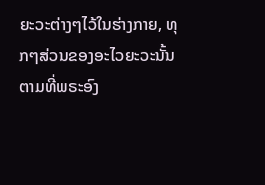ຍະວະຕ່າງໆໄວ້ໃນຮ່າງກາຍ, ທຸກໆສ່ວນຂອງອະໄວຍະວະນັ້ນຕາມທີ່ພຣະອົງ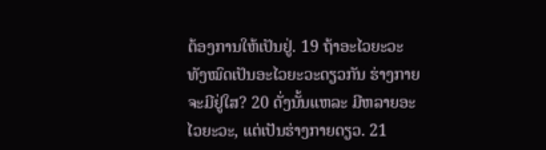ຕ້ອງການໃຫ້ເປັນຢູ່. 19 ຖ້າອະໄວຍະວະທັງໝົດເປັນອະໄວຍະວະດຽວກັນ ຮ່າງກາຍຈະມີຢູ່ໃສ? 20 ດັ່ງນັ້ນແຫລະ ມີຫລາຍອະໄວຍະວະ, ແຕ່ເປັນຮ່າງກາຍດຽວ. 21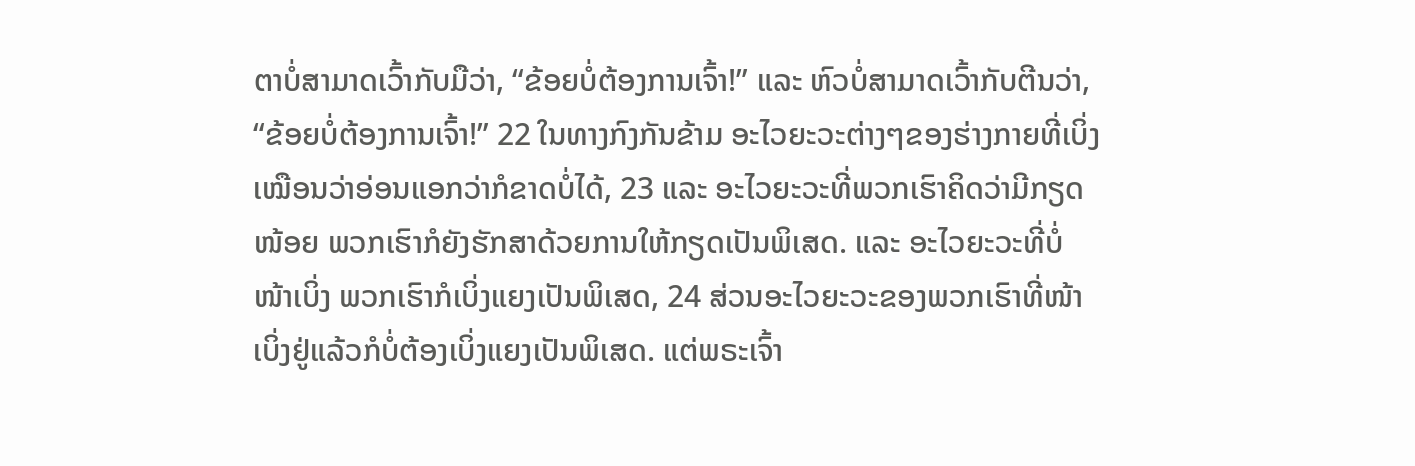ຕາບໍ່ສາມາດເວົ້າກັບມືວ່າ, “ຂ້ອຍບໍ່ຕ້ອງການເຈົ້າ!” ແລະ ຫົວບໍ່ສາມາດເວົ້າກັບຕີນວ່າ, “ຂ້ອຍບໍ່ຕ້ອງການເຈົ້າ!” 22 ໃນທາງກົງກັນຂ້າມ ອະໄວຍະວະຕ່າງໆຂອງຮ່າງກາຍທີ່ເບິ່ງເໝືອນວ່າອ່ອນແອກວ່າກໍຂາດບໍ່ໄດ້, 23 ແລະ ອະໄວຍະວະທີ່ພວກເຮົາຄິດວ່າມີກຽດໜ້ອຍ ພວກເຮົາກໍຍັງຮັກສາດ້ວຍການໃຫ້ກຽດເປັນພິເສດ. ແລະ ອະໄວຍະວະທີ່ບໍ່ໜ້າເບິ່ງ ພວກເຮົາກໍເບິ່ງແຍງເປັນພິເສດ, 24 ສ່ວນອະໄວຍະວະຂອງພວກເຮົາທີ່ໜ້າເບິ່ງຢູ່ແລ້ວກໍບໍ່ຕ້ອງເບິ່ງແຍງເປັນພິເສດ. ແຕ່ພຣະເຈົ້າ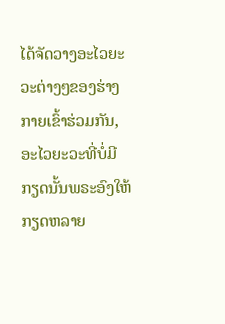ໄດ້ຈັດວາງອະໄວຍະວະຕ່າງໆຂອງຮ່າງກາຍເຂົ້າຮ່ວມກັນ, ອະໄວຍະວະທີ່ບໍ່ມີກຽດນັ້ນພຣະອົງໃຫ້ກຽດຫລາຍ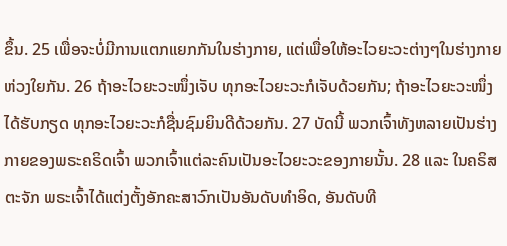ຂຶ້ນ. 25 ເພື່ອຈະບໍ່ມີການແຕກແຍກກັນໃນຮ່າງກາຍ, ແຕ່ເພື່ອໃຫ້ອະໄວຍະວະຕ່າງໆໃນຮ່າງກາຍຫ່ວງໃຍກັນ. 26 ຖ້າອະໄວຍະວະໜຶ່ງເຈັບ ທຸກອະໄວຍະວະກໍເຈັບດ້ວຍກັນ; ຖ້າອະໄວຍະວະໜຶ່ງໄດ້ຮັບກຽດ ທຸກອະໄວຍະວະກໍຊື່ນຊົມຍິນດີດ້ວຍກັນ. 27 ບັດນີ້ ພວກເຈົ້າທັງຫລາຍເປັນຮ່າງກາຍຂອງພຣະຄຣິດເຈົ້າ ພວກເຈົ້າແຕ່ລະຄົນເປັນອະໄວຍະວະຂອງກາຍນັ້ນ. 28 ແລະ ໃນຄຣິສຕະຈັກ ພຣະເຈົ້າໄດ້ແຕ່ງຕັ້ງອັກຄະສາວົກເປັນອັນດັບທຳອິດ, ອັນດັບທີ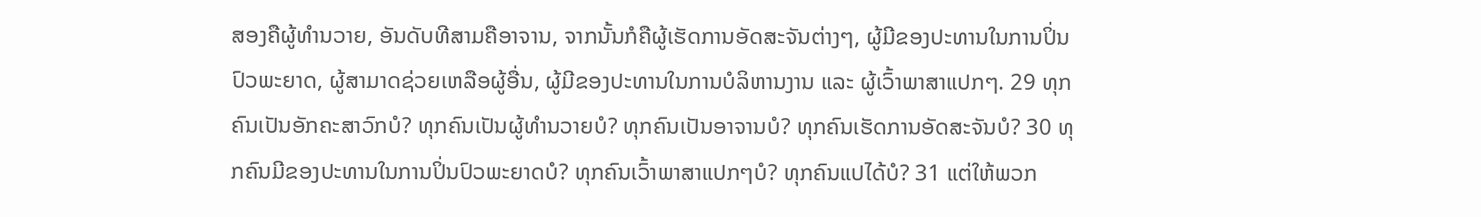ສອງຄືຜູ້ທຳນວາຍ, ອັນດັບທີສາມຄືອາຈານ, ຈາກນັ້ນກໍຄືຜູ້ເຮັດການອັດສະຈັນຕ່າງໆ, ຜູ້ມີຂອງປະທານໃນການປິ່ນປົວພະຍາດ, ຜູ້ສາມາດຊ່ວຍເຫລືອຜູ້ອື່ນ, ຜູ້ມີຂອງປະທານໃນການບໍລິຫານງານ ແລະ ຜູ້ເວົ້າພາສາແປກໆ. 29 ທຸກຄົນເປັນອັກຄະສາວົກບໍ? ທຸກຄົນເປັນຜູ້ທຳນວາຍບໍ? ທຸກຄົນເປັນອາຈານບໍ? ທຸກຄົນເຮັດການອັດສະຈັນບໍ? 30 ທຸກຄົນມີຂອງປະທານໃນການປິ່ນປົວພະຍາດບໍ? ທຸກຄົນເວົ້າພາສາແປກໆບໍ? ທຸກຄົນແປໄດ້ບໍ? 31 ແຕ່ໃຫ້ພວກ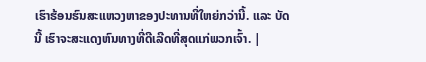ເຮົາຮ້ອນຮົນສະແຫວງຫາຂອງປະທານທີ່ໃຫຍ່ກວ່ານີ້. ແລະ ບັດນີ້ ເຮົາຈະສະແດງຫົນທາງທີ່ດີເລີດທີ່ສຸດແກ່ພວກເຈົ້າ. |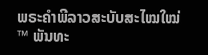ພຣະຄຳພີລາວສະບັບສະໄໝໃໝ່™ ພັນທະ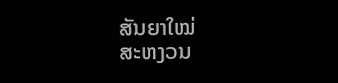ສັນຍາໃໝ່
ສະຫງວນ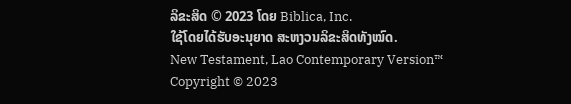ລິຂະສິດ © 2023 ໂດຍ Biblica, Inc.
ໃຊ້ໂດຍໄດ້ຮັບອະນຸຍາດ ສະຫງວນລິຂະສິດທັງໝົດ.
New Testament, Lao Contemporary Version™
Copyright © 2023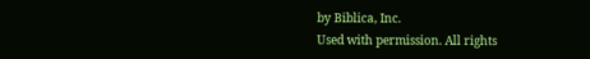by Biblica, Inc.
Used with permission. All rights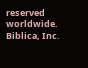reserved worldwide.
Biblica, Inc.